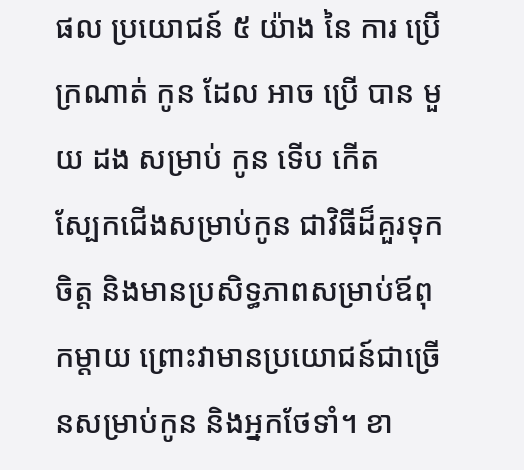ផល ប្រយោជន៍ ៥ យ៉ាង នៃ ការ ប្រើ ក្រណាត់ កូន ដែល អាច ប្រើ បាន មួយ ដង សម្រាប់ កូន ទើប កើត
ស្បែកជើងសម្រាប់កូន ជាវិធីដ៏គួរទុកចិត្ត និងមានប្រសិទ្ធភាពសម្រាប់ឪពុកម្តាយ ព្រោះវាមានប្រយោជន៍ជាច្រើនសម្រាប់កូន និងអ្នកថែទាំ។ ខា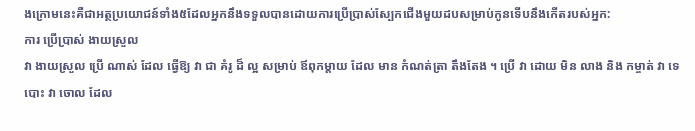ងក្រោមនេះគឺជាអត្ថប្រយោជន៍ទាំង៥ដែលអ្នកនឹងទទួលបានដោយការប្រើប្រាស់ស្បែកជើងមួយដបសម្រាប់កូនទើបនឹងកើតរបស់អ្នក:
ការ ប្រើប្រាស់ ងាយស្រួល
វា ងាយស្រួល ប្រើ ណាស់ ដែល ធ្វើឱ្យ វា ជា គំរូ ដ៏ ល្អ សម្រាប់ ឪពុកម្តាយ ដែល មាន កំណត់ត្រា តឹងតែង ។ ប្រើ វា ដោយ មិន លាង និង កម្ចាត់ វា ទេ បោះ វា ចោល ដែល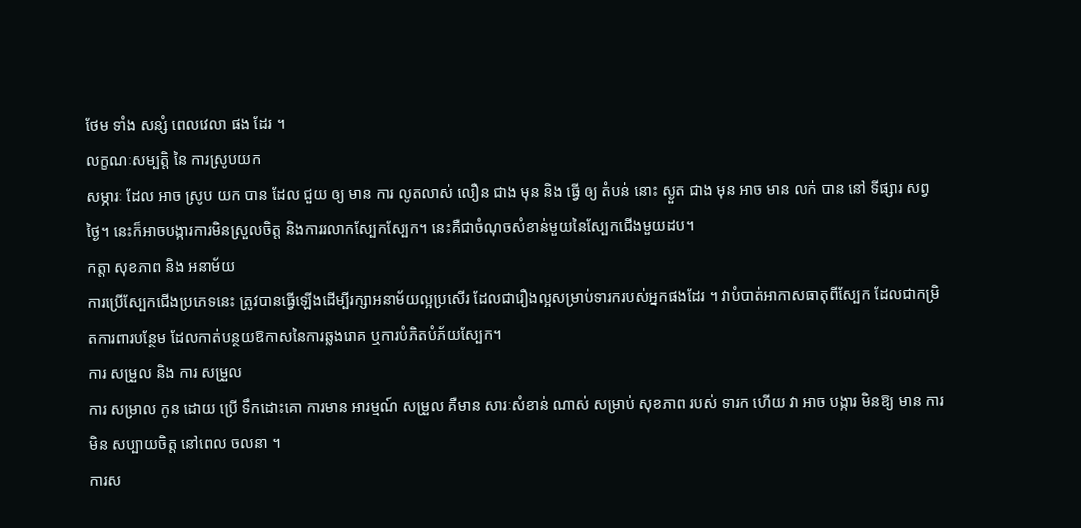ថែម ទាំង សន្សំ ពេលវេលា ផង ដែរ ។
លក្ខណៈសម្បត្តិ នៃ ការស្រូបយក
សម្ភារៈ ដែល អាច ស្រូប យក បាន ដែល ជួយ ឲ្យ មាន ការ លូតលាស់ លឿន ជាង មុន និង ធ្វើ ឲ្យ តំបន់ នោះ ស្ងួត ជាង មុន អាច មាន លក់ បាន នៅ ទីផ្សារ សព្វថ្ងៃ។ នេះក៏អាចបង្ការការមិនស្រួលចិត្ត និងការរលាកស្បែកស្បែក។ នេះគឺជាចំណុចសំខាន់មួយនៃស្បែកជើងមួយដប។
កត្តា សុខភាព និង អនាម័យ
ការប្រើស្បែកជើងប្រភេទនេះ ត្រូវបានធ្វើឡើងដើម្បីរក្សាអនាម័យល្អប្រសើរ ដែលជារឿងល្អសម្រាប់ទារករបស់អ្នកផងដែរ ។ វាបំបាត់អាកាសធាតុពីស្បែក ដែលជាកម្រិតការពារបន្ថែម ដែលកាត់បន្ថយឱកាសនៃការឆ្លងរោគ ឬការបំភិតបំភ័យស្បែក។
ការ សម្រួល និង ការ សម្រួល
ការ សម្រាល កូន ដោយ ប្រើ ទឹកដោះគោ ការមាន អារម្មណ៍ សម្រួល គឺមាន សារៈសំខាន់ ណាស់ សម្រាប់ សុខភាព របស់ ទារក ហើយ វា អាច បង្ការ មិនឱ្យ មាន ការមិន សប្បាយចិត្ត នៅពេល ចលនា ។
ការស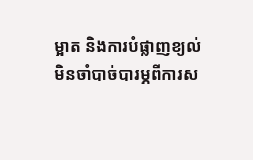ម្អាត និងការបំផ្លាញខ្យល់
មិនចាំបាច់បារម្ភពីការស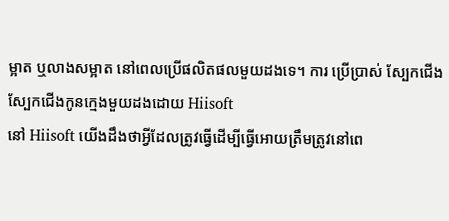ម្អាត ឬលាងសម្អាត នៅពេលប្រើផលិតផលមួយដងទេ។ ការ ប្រើប្រាស់ ស្បែកជើង
ស្បែកជើងកូនក្មេងមួយដងដោយ Hiisoft
នៅ Hiisoft យើងដឹងថាអ្វីដែលត្រូវធ្វើដើម្បីធ្វើអោយត្រឹមត្រូវនៅពេ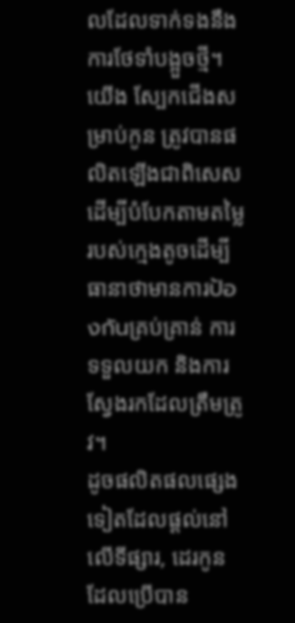លដែលទាក់ទងនឹងការថែទាំបង្អួចថ្មី។ យើង ស្បែកជើងសម្រាប់កូន ត្រូវបានផលិតឡើងជាពិសេសដើម្បីបំបែកតាមតម្លៃរបស់ក្មេងតូចដើម្បីធានាថាមានការป้องกันគ្រប់គ្រាន់ ការទទួលយក និងការស្វែងរកដែលត្រឹមត្រូវ។
ដូចផលិតផលផ្សេងទៀតដែលផ្តល់នៅលើទីផ្សារ, ដេរកូនដែលប្រើបាន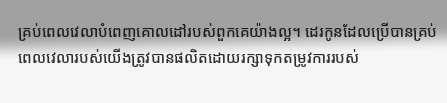គ្រប់ពេលវេលាបំពេញគោលដៅរបស់ពួកគេយ៉ាងល្អ។ ដេរកូនដែលប្រើបានគ្រប់ពេលវេលារបស់យើងត្រូវបានផលិតដោយរក្សាទុកតម្រូវការរបស់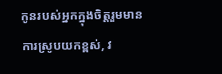កូនរបស់អ្នកក្នុងចិត្តរួមមានការស្រូបយកខ្ពស់, វ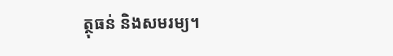ត្ថុធន់ និងសមរម្យ។